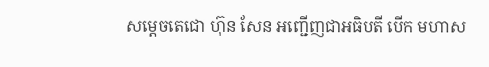សម្តេចតេជោ ហ៊ុន សែន អញ្ជើញជាអធិបតី បើក មហាស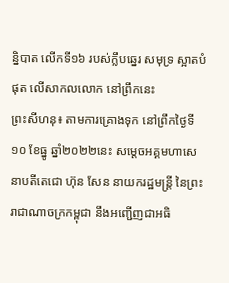ន្និបាត លើកទី១៦ របស់ក្លឹបឆ្នេរ សមុទ្រ ស្អាតបំផុត លើសាកលលោក នៅព្រឹកនេះ
ព្រះសីហនុ៖ តាមការគ្រោងទុក នៅព្រឹកថ្ងៃទី១០ ខែធ្នូ ឆ្នាំ២០២២នេះ សម្តេចអគ្គមហាសេនាបតីតេជោ ហ៊ុន សែន នាយករដ្ឋមន្ត្រី នៃព្រះរាជាណាចក្រកម្ពុជា នឹងអញ្ជើញជាអធិ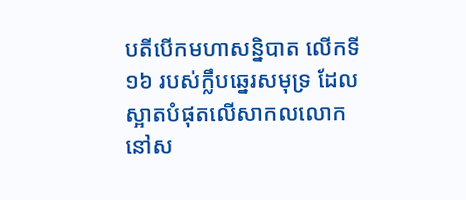បតីបើកមហាសន្និបាត លើកទី១៦ របស់ក្លឹបឆ្នេរសមុទ្រ ដែលស្អាតបំផុតលើសាកលលោក នៅស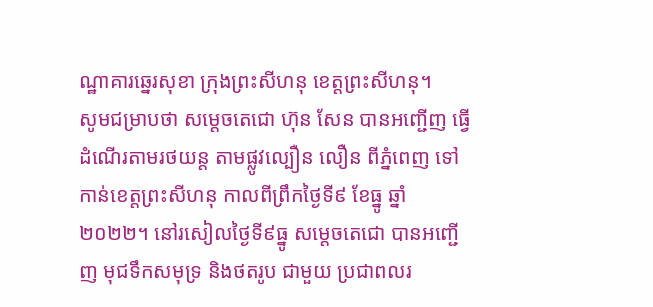ណ្ឋាគារឆ្នេរសុខា ក្រុងព្រះសីហនុ ខេត្តព្រះសីហនុ។
សូមជម្រាបថា សម្តេចតេជោ ហ៊ុន សែន បានអញ្ជើញ ធ្វើដំណើរតាមរថយន្ត តាមផ្លូវល្បឿន លឿន ពីភ្នំពេញ ទៅកាន់ខេត្តព្រះសីហនុ កាលពីព្រឹកថ្ងៃទី៩ ខែធ្នូ ឆ្នាំ២០២២។ នៅរសៀលថ្ងៃទី៩ធ្នូ សម្តេចតេជោ បានអញ្ជើញ មុជទឹកសមុទ្រ និងថតរូប ជាមួយ ប្រជាពលរ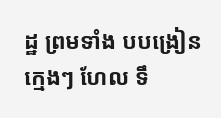ដ្ឋ ព្រមទាំង បបង្រៀនក្មេងៗ ហែល ទឹ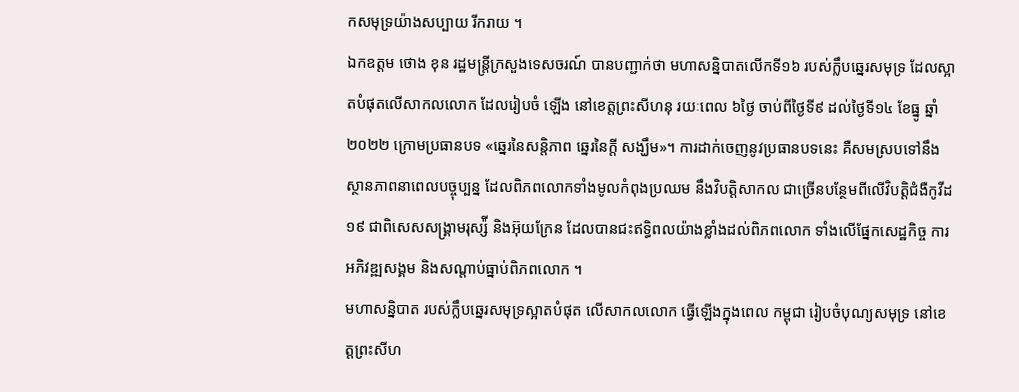កសមុទ្រយ៉ាងសប្បាយ រីករាយ ។
ឯកឧត្តម ថោង ខុន រដ្ឋមន្ត្រីក្រសួងទេសចរណ៍ បានបញ្ជាក់ថា មហាសន្និបាតលើកទី១៦ របស់ក្លឹបឆ្នេរសមុទ្រ ដែលស្អាតបំផុតលើសាកលលោក ដែលរៀបចំ ឡើង នៅខេត្តព្រះសីហនុ រយៈពេល ៦ថ្ងៃ ចាប់ពីថ្ងៃទី៩ ដល់ថ្ងៃទី១៤ ខែធ្នូ ឆ្នាំ២០២២ ក្រោមប្រធានបទ «ឆ្នេរនៃសន្តិភាព ឆ្នេរនៃក្តី សង្ឃឹម»។ ការដាក់ចេញនូវប្រធានបទនេះ គឺសមស្របទៅនឹងស្ថានភាពនាពេលបច្ចុប្បន្ន ដែលពិភពលោកទាំងមូលកំពុងប្រឈម នឹងវិបត្តិសាកល ជាច្រើនបន្ថែមពីលើវិបត្តិជំងឺកូវីដ១៩ ជាពិសេសសង្គ្រាមរុស្ស៉ី និងអ៊ុយក្រែន ដែលបានជះឥទ្ធិពលយ៉ាងខ្លាំងដល់ពិភពលោក ទាំងលើផ្នែកសេដ្ឋកិច្ច ការអភិវឌ្ឍសង្គម និងសណ្តាប់ធ្នាប់ពិភពលោក ។
មហាសន្និបាត របស់ក្លឹបឆ្នេរសមុទ្រស្អាតបំផុត លើសាកលលោក ធ្វើឡើងក្នុងពេល កម្ពុជា រៀបចំបុណ្យសមុទ្រ នៅខេត្តព្រះសីហ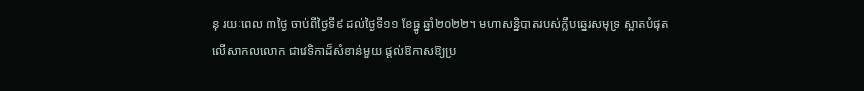នុ រយៈពេល ៣ថ្ងៃ ចាប់ពីថ្ងៃទី៩ ដល់ថ្ងៃទី១១ ខែធ្នូ ឆ្នាំ២០២២។ មហាសន្និបាតរបស់ក្លឹបឆ្នេរសមុទ្រ ស្អាតបំផុត លើសាកលលោក ជាវេទិកាដ៏សំខាន់មួយ ផ្តល់ឱកាសឱ្យប្រ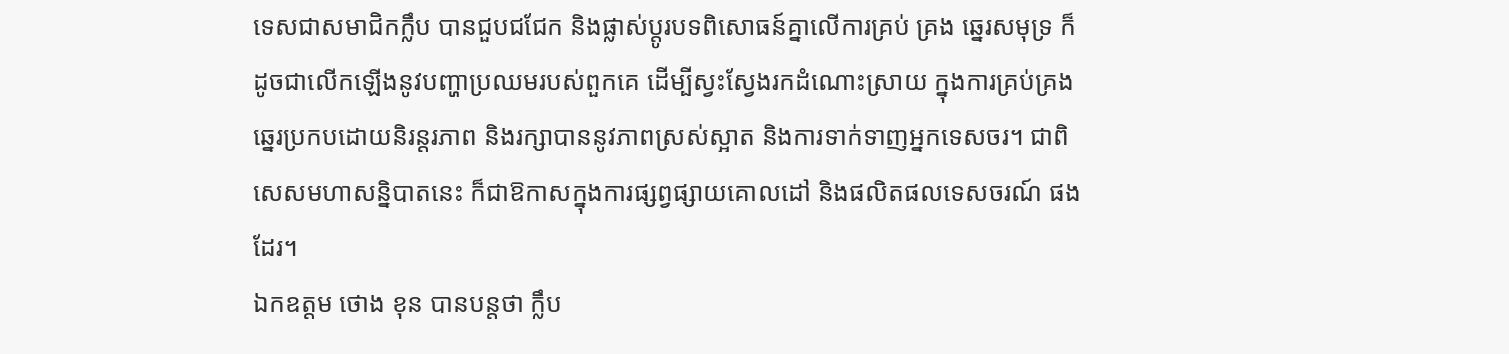ទេសជាសមាជិកក្លឹប បានជួបជជែក និងផ្លាស់ប្តូរបទពិសោធន៍គ្នាលើការគ្រប់ គ្រង ឆ្នេរសមុទ្រ ក៏ដូចជាលើកឡើងនូវបញ្ហាប្រឈមរបស់ពួកគេ ដើម្បីស្វះស្វែងរកដំណោះស្រាយ ក្នុងការគ្រប់គ្រងឆ្នេរប្រកបដោយនិរន្តរភាព និងរក្សាបាននូវភាពស្រស់ស្អាត និងការទាក់ទាញអ្នកទេសចរ។ ជាពិសេសមហាសន្និបាតនេះ ក៏ជាឱកាសក្នុងការផ្សព្វផ្សាយគោលដៅ និងផលិតផលទេសចរណ៍ ផងដែរ។
ឯកឧត្តម ថោង ខុន បានបន្តថា ក្លឹប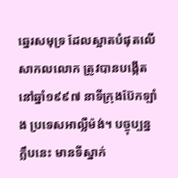ឆ្នេរសមុទ្រ ដែលស្អាតបំផុតលើសាកលលោក ត្រូវបានបង្កើតនៅឆ្នាំ១៩៩៧ នាទីក្រុងប៊ែកឡាំង ប្រទេសអាល្លឺម៉ង់។ បច្ចុប្បន្នក្លឹបនេះ មានទីស្នាក់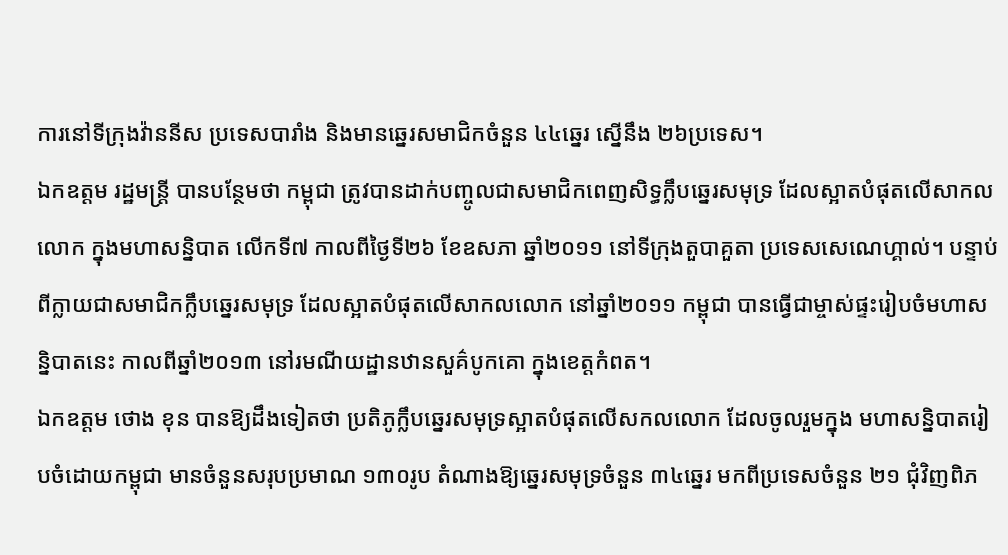ការនៅទីក្រុងវ៉ាននីស ប្រទេសបារាំង និងមានឆ្នេរសមាជិកចំនួន ៤៤ឆ្នេរ ស្នើនឹង ២៦ប្រទេស។
ឯកឧត្តម រដ្ឋមន្ត្រី បានបន្ថែមថា កម្ពុជា ត្រូវបានដាក់បញ្ចូលជាសមាជិកពេញសិទ្ធក្លឹបឆ្នេរសមុទ្រ ដែលស្អាតបំផុតលើសាកលលោក ក្នុងមហាសន្និបាត លើកទី៧ កាលពីថ្ងៃទី២៦ ខែឧសភា ឆ្នាំ២០១១ នៅទីក្រុងតួបាគួតា ប្រទេសសេណេហ្គាល់។ បន្ទាប់ពីក្លាយជាសមាជិកក្លឹបឆ្នេរសមុទ្រ ដែលស្អាតបំផុតលើសាកលលោក នៅឆ្នាំ២០១១ កម្ពុជា បានធ្វើជាម្ចាស់ផ្ទះរៀបចំមហាសន្និបាតនេះ កាលពីឆ្នាំ២០១៣ នៅរមណីយដ្ឋានឋានសួគ៌បូកគោ ក្នុងខេត្តកំពត។
ឯកឧត្តម ថោង ខុន បានឱ្យដឹងទៀតថា ប្រតិភូក្លឹបឆ្នេរសមុទ្រស្អាតបំផុតលើសកលលោក ដែលចូលរួមក្នុង មហាសន្និបាតរៀបចំដោយកម្ពុជា មានចំនួនសរុបប្រមាណ ១៣០រូប តំណាងឱ្យឆ្នេរសមុទ្រចំនួន ៣៤ឆ្នេរ មកពីប្រទេសចំនួន ២១ ជុំវិញពិភ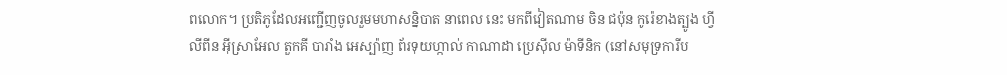ពលោក។ ប្រតិភូដែលអញ្ជើញចូលរួមមហាសន្និបាត នាពេល នេះ មកពីវៀតណាម ចិន ជប៉ុន កូរ៉េខាងត្បូង ហ្វីលីពីន អ៊ីស្រាអែល តួកគី បារាំង អេស្ប៉ាញ ព័រទុយហ្កាល់ កាណាដា ប្រេស៊ីល ម៉ាទីនិក (នៅសមុទ្រការីប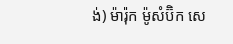ង់) ម៉ារ៉ុក ម៉ូសំប៊ិក សេ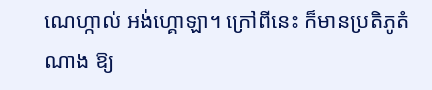ណេហ្កាល់ អង់ហ្គោឡា។ ក្រៅពីនេះ ក៏មានប្រតិភូតំណាង ឱ្យ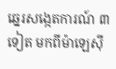ឆ្នេរសង្កេតការណ៍ ៣ទៀត មកពីម៉ាឡេស៊ី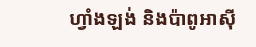ហ្វាំងឡង់ និងប៉ាពូអាស៊ី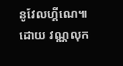នូវែលហ្គីណេ៕ ដោយ វណ្ណលុក